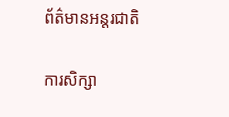ព័ត៌មានអន្តរជាតិ

ការសិក្សា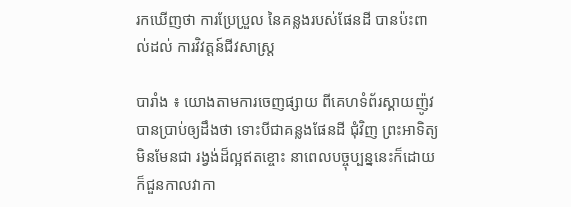រកឃើញថា ការប្រែប្រួល នៃគន្លងរបស់ផែនដី បានប៉ះពាល់ដល់ ការវិវត្តន៍ជីវសាស្រ្ត

បារាំង ៖ យោងតាមការចេញផ្សាយ ពីគេហទំព័រស្គាយញ៉ូវ បានប្រាប់ឲ្យដឹងថា ទោះបីជាគន្លងផែនដី ជុំវិញ ព្រះអាទិត្យមិនមែនជា រង្វង់ដ៏ល្អឥតខ្ចោះ នាពេលបច្ចុប្បន្ននេះក៏ដោយ ក៏ជួនកាលវាកា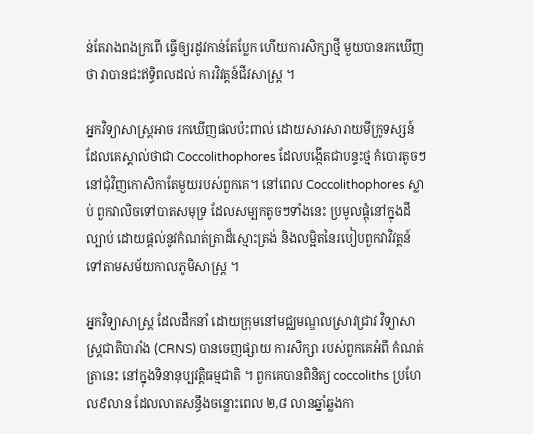ន់តែរាងពងក្រពើ ធ្វើឲ្យរដូវកាន់តែប្លែក ហើយការសិក្សាថ្មី មួយបានរកឃើញថា វាបានជះឥទ្ធិពលដល់ ការវិវត្តន៍ជីវសាស្ត្រ ។

អ្នកវិទ្យាសាស្ត្រអាច រកឃើញផលប៉ះពាល់ ដោយសារសារាយមីក្រូទស្សន៍ ដែលគេស្គាល់ថាជា Coccolithophores ដែលបង្កើតជាបន្ទះថ្ម កំបោរតូចៗ នៅជុំវិញកោសិកាតែមួយរបស់ពួកគេ។ នៅពេល Coccolithophores ស្លាប់ ពួកវាលិចទៅបាតសមុទ្រ ដែលសម្បកតូចៗទាំងនេះ ប្រមូលផ្តុំនៅក្នុងដីល្បាប់ ដោយផ្តល់នូវកំណត់ត្រាដ៏ស្មោះត្រង់ និងលម្អិតនៃរបៀបពួកវាវិវត្តន៍ ទៅតាមសម័យកាលភូមិសាស្ត្រ ។

អ្នកវិទ្យាសាស្ត្រ ដែលដឹកនាំ ដោយក្រុមនៅមជ្ឈមណ្ឌលស្រាវជ្រាវ វិទ្យាសាស្ត្រជាតិបារាំង (CRNS) បានចេញផ្សាយ ការសិក្សា របស់ពួកគេអំពី កំណត់ត្រានេះ នៅក្នុងទិនានុប្បវត្តិធម្មជាតិ ។ ពួកគេបានពិនិត្យ coccoliths ប្រហែល៩លាន ដែលលាតសន្ធឹងចន្លោះពេល ២,៨ លានឆ្នាំឆ្លងកា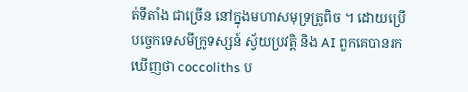ត់ទីតាំង ជាច្រើន នៅក្នុងមហាសមុទ្រត្រូពិច ។ ដោយប្រើបច្ចេកទេសមីក្រូទស្សន៍ ស្វ័យប្រវត្តិ និង AI ពួកគេបានរកឃើញថា coccoliths ប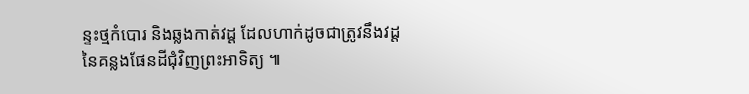ន្ទះថ្មកំបោរ និងឆ្លងកាត់វដ្ត ដែលហាក់ដូចជាត្រូវនឹងវដ្ត នៃគន្លងផែនដីជុំវិញព្រះអាទិត្យ ៕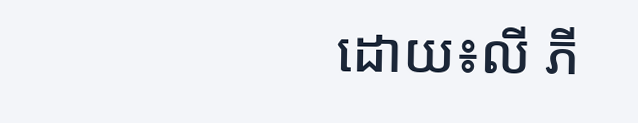ដោយ៖លី ភី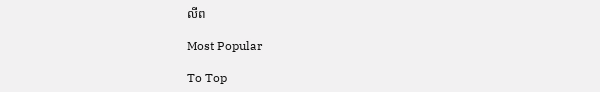លីព

Most Popular

To Top